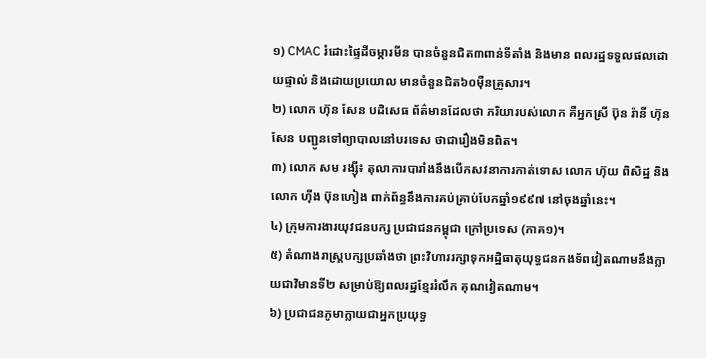១) CMAC រំដោះផ្ទៃដីចម្ការមីន បានចំនួនជិត៣ពាន់ទីតាំង និងមាន ពលរដ្ឋទទួលផលដោយផ្ទាល់ និងដោយប្រយោល មានចំនួនជិត៦០ម៉ឺនគ្រួសារ។
២) លោក ហ៊ុន សែន បដិសេធ ព័ត៌មានដែលថា ភរិយារបស់លោក គឺអ្នកស្រី ប៊ុន រ៉ានី ហ៊ុន សែន បញ្ជូនទៅព្យាបាលនៅបរទេស ថាជារឿងមិនពិត។
៣) លោក សម រង្ស៊ី៖ តុលាការបារាំងនឹងបើកសវនាការកាត់ទោស លោក ហ៊ុយ ពិសិដ្ឋ និងលោក ហ៊ីង ប៊ុនហៀង ពាក់ព័ន្ធនឹងការគប់គ្រាប់បែកឆ្នាំ១៩៩៧ នៅចុងឆ្នាំនេះ។
៤) ក្រុមការងារយុវជនបក្ស ប្រជាជនកម្ពុជា ក្រៅប្រទេស (ភាគ១)។
៥) តំណាងរាស្ត្របក្សប្រឆាំងថា ព្រះវិហាររក្សាទុកអដ្ឋិធាតុយុទ្ធជនកងទ័ពវៀតណាមនឹងក្លាយជាវិមានទី២ សម្រាប់ឱ្យពលរដ្ឋខ្មែររំលឹក គុណវៀតណាម។
៦) ប្រជាជនភូមាក្លាយជាអ្នកប្រយុទ្ធ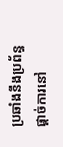ប្រឆាំងនឹងប្រព័ន្ធផ្ដាច់ការនៅ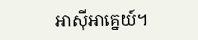អាស៊ីអាគ្នេយ៍។